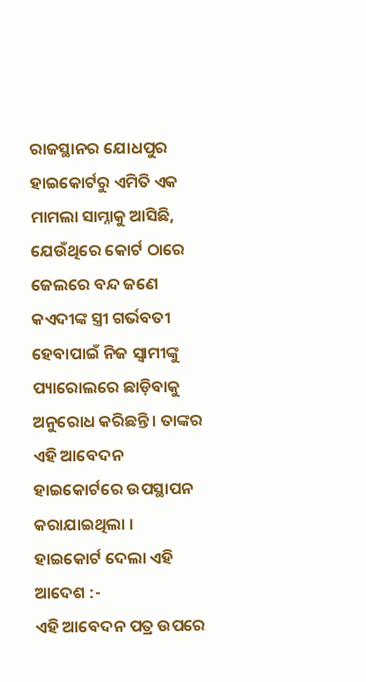ରାଜସ୍ଥାନର ଯୋଧପୁର ହାଇକୋର୍ଟରୁ ଏମିତି ଏକ ମାମଲା ସାମ୍ନାକୁ ଆସିଛି, ଯେଉଁଥିରେ କୋର୍ଟ ଠାରେ ଜେଲରେ ବନ୍ଦ ଜଣେ କଏଦୀଙ୍କ ସ୍ତ୍ରୀ ଗର୍ଭବତୀ ହେବାପାଇଁ ନିଜ ସ୍ବାମୀଙ୍କୁ ପ୍ୟାରୋଲରେ ଛାଡ଼ିବାକୁ ଅନୁରୋଧ କରିଛନ୍ତି । ତାଙ୍କର ଏହି ଆବେଦନ ହାଇକୋର୍ଟରେ ଉପସ୍ଥାପନ କରାଯାଇଥିଲା ।
ହାଇକୋର୍ଟ ଦେଲା ଏହି ଆଦେଶ :-
ଏହି ଆବେଦନ ପତ୍ର ଉପରେ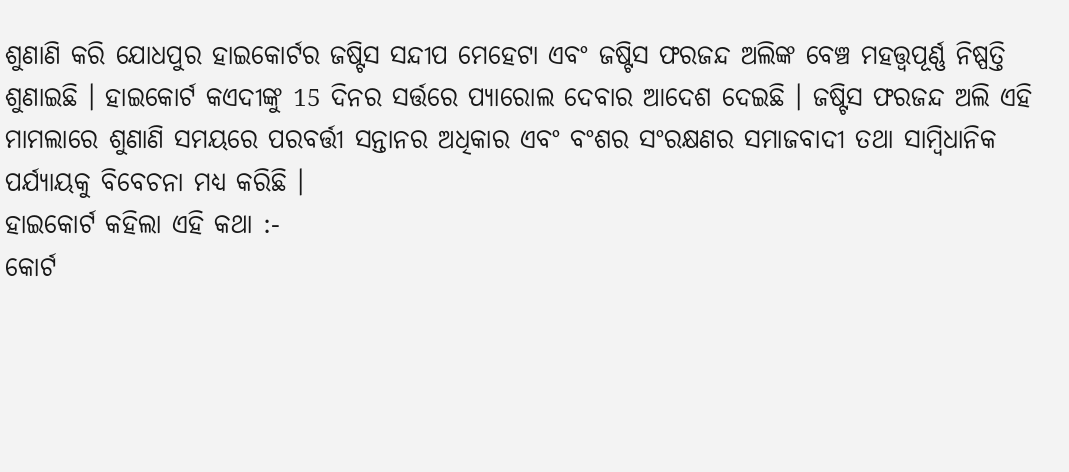ଶୁଣାଣି କରି ଯୋଧପୁର ହାଇକୋର୍ଟର ଜଷ୍ଟିସ ସନ୍ଦୀପ ମେହେଟା ଏବଂ ଜଷ୍ଟିସ ଫରଜନ୍ଦ ଅଲିଙ୍କ ବେଞ୍ଚ ମହତ୍ତ୍ୱପୂର୍ଣ୍ଣ ନିଷ୍ପତ୍ତି ଶୁଣାଇଛି । ହାଇକୋର୍ଟ କଏଦୀଙ୍କୁ 15 ଦିନର ସର୍ତ୍ତରେ ପ୍ୟାରୋଲ ଦେବାର ଆଦେଶ ଦେଇଛି । ଜଷ୍ଟିସ ଫରଜନ୍ଦ ଅଲି ଏହି ମାମଲାରେ ଶୁଣାଣି ସମୟରେ ପରବର୍ତ୍ତୀ ସନ୍ତାନର ଅଧିକାର ଏବଂ ବଂଶର ସଂରକ୍ଷଣର ସମାଜବାଦୀ ତଥା ସାମ୍ବିଧାନିକ ପର୍ଯ୍ୟାୟକୁ ବିବେଚନା ମଧ୍ୟ କରିଛି ।
ହାଇକୋର୍ଟ କହିଲା ଏହି କଥା :-
କୋର୍ଟ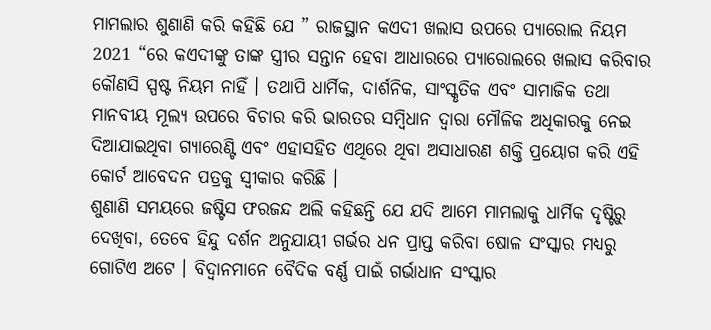ମାମଲାର ଶୁଣାଣି କରି କହିଛି ଯେ ” ରାଜସ୍ଥାନ କଏଦୀ ଖଲାସ ଉପରେ ପ୍ୟାରୋଲ ନିୟମ 2021 “ରେ କଏଦୀଙ୍କୁ ତାଙ୍କ ସ୍ତ୍ରୀର ସନ୍ତାନ ହେବା ଆଧାରରେ ପ୍ୟାରୋଲରେ ଖଲାସ କରିବାର କୌଣସି ସ୍ପଷ୍ଟ ନିୟମ ନାହିଁ । ତଥାପି ଧାର୍ମିକ, ଦାର୍ଶନିକ, ସାଂସ୍କୃତିକ ଏବଂ ସାମାଜିକ ତଥା ମାନବୀୟ ମୂଲ୍ୟ ଉପରେ ବିଚାର କରି ଭାରତର ସମ୍ବିଧାନ ଦ୍ଵାରା ମୌଳିକ ଅଧିକାରକୁ ନେଇ ଦିଆଯାଇଥିବା ଗ୍ୟାରେଣ୍ଟି ଏବଂ ଏହାସହିତ ଏଥିରେ ଥିବା ଅସାଧାରଣ ଶକ୍ତି ପ୍ରୟୋଗ କରି ଏହି କୋର୍ଟ ଆବେଦନ ପତ୍ରକୁ ସ୍ବୀକାର କରିଛି ।
ଶୁଣାଣି ସମୟରେ ଜଷ୍ଟିସ ଫରଜନ୍ଦ ଅଲି କହିଛନ୍ତି ଯେ ଯଦି ଆମେ ମାମଲାକୁ ଧାର୍ମିକ ଦୃଷ୍ଟିରୁ ଦେଖିବା, ତେବେ ହିନ୍ଦୁ ଦର୍ଶନ ଅନୁଯାୟୀ ଗର୍ଭର ଧନ ପ୍ରାପ୍ତ କରିବା ଷୋଳ ସଂସ୍କାର ମଧ୍ୟରୁ ଗୋଟିଏ ଅଟେ । ବିଦ୍ୱାନମାନେ ବୈଦିକ ବର୍ଣ୍ଣ ପାଇଁ ଗର୍ଭାଧାନ ସଂସ୍କାର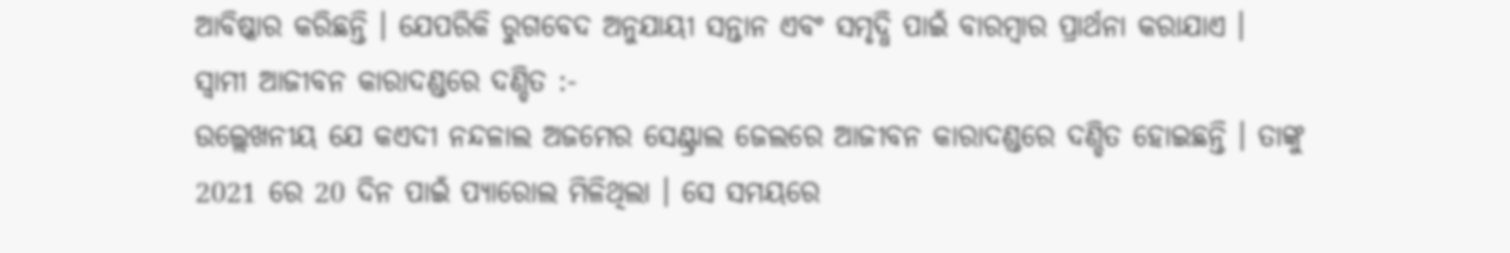ଆବିଷ୍କାର କରିଛନ୍ତି । ଯେପରିକି ରୁଗବେଦ ଅନୁଯାୟୀ ସନ୍ତାନ ଏବଂ ସମୃଦ୍ଧି ପାଇଁ ବାରମ୍ବାର ପ୍ରାର୍ଥନା କରାଯାଏ ।
ସ୍ବାମୀ ଆଜୀବନ କାରାଦଣ୍ଡରେ ଦଣ୍ଡିତ :-
ଉଲ୍ଲେଖନୀୟ ଯେ କଏଦୀ ନନ୍ଦଳାଲ ଅଜମେର ସେଣ୍ଟ୍ରାଲ ଜେଲରେ ଆଜୀବନ କାରାଦଣ୍ଡରେ ଦଣ୍ଡିତ ହୋଇଛନ୍ତି । ତାଙ୍କୁ 2021 ରେ 20 ଦିନ ପାଇଁ ପ୍ୟାରୋଲ ମିଳିଥିଲା । ସେ ସମୟରେ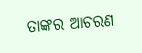ତାଙ୍କର ଆଚରଣ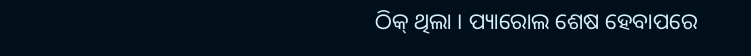ଠିକ୍ ଥିଲା । ପ୍ୟାରୋଲ ଶେଷ ହେବାପରେ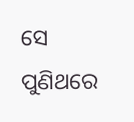ସେ ପୁଣିଥରେ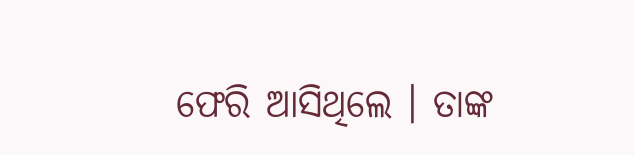ଫେରି ଆସିଥିଲେ । ତାଙ୍କ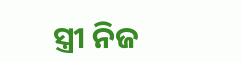ସ୍ତ୍ରୀ ନିଜ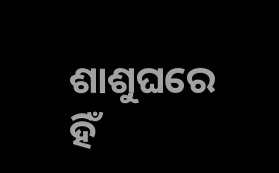ଶାଶୁଘରେ ହିଁ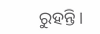ରୁହନ୍ତି ।